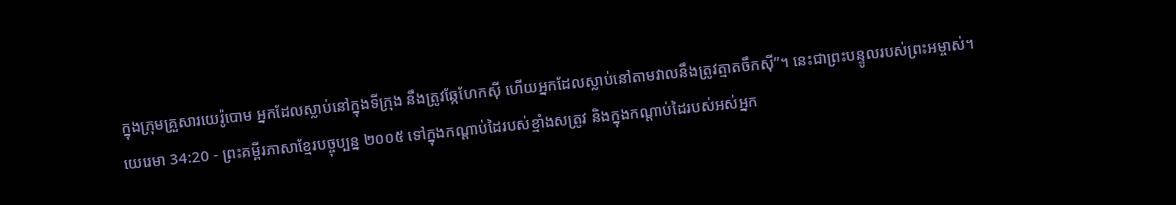ក្នុងក្រុមគ្រួសារយេរ៉ូបោម អ្នកដែលស្លាប់នៅក្នុងទីក្រុង នឹងត្រូវឆ្កែហែកស៊ី ហើយអ្នកដែលស្លាប់នៅតាមវាលនឹងត្រូវត្មាតចឹកស៊ី”។ នេះជាព្រះបន្ទូលរបស់ព្រះអម្ចាស់។
យេរេមា 34:20 - ព្រះគម្ពីរភាសាខ្មែរបច្ចុប្បន្ន ២០០៥ ទៅក្នុងកណ្ដាប់ដៃរបស់ខ្មាំងសត្រូវ និងក្នុងកណ្ដាប់ដៃរបស់អស់អ្នក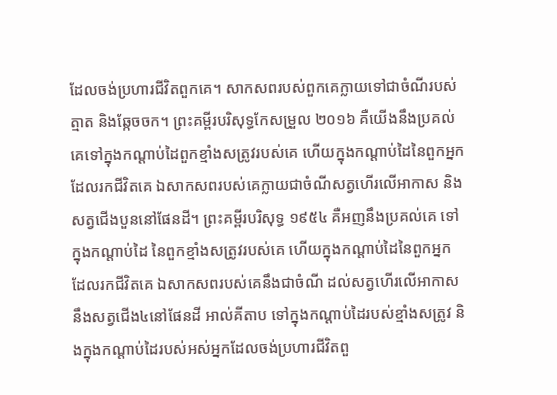ដែលចង់ប្រហារជីវិតពួកគេ។ សាកសពរបស់ពួកគេក្លាយទៅជាចំណីរបស់ត្មាត និងឆ្កែចចក។ ព្រះគម្ពីរបរិសុទ្ធកែសម្រួល ២០១៦ គឺយើងនឹងប្រគល់គេទៅក្នុងកណ្ដាប់ដៃពួកខ្មាំងសត្រូវរបស់គេ ហើយក្នុងកណ្ដាប់ដៃនៃពួកអ្នកដែលរកជីវិតគេ ឯសាកសពរបស់គេក្លាយជាចំណីសត្វហើរលើអាកាស និងសត្វជើងបួននៅផែនដី។ ព្រះគម្ពីរបរិសុទ្ធ ១៩៥៤ គឺអញនឹងប្រគល់គេ ទៅក្នុងកណ្តាប់ដៃ នៃពួកខ្មាំងសត្រូវរបស់គេ ហើយក្នុងកណ្តាប់ដៃនៃពួកអ្នក ដែលរកជីវិតគេ ឯសាកសពរបស់គេនឹងជាចំណី ដល់សត្វហើរលើអាកាស នឹងសត្វជើង៤នៅផែនដី អាល់គីតាប ទៅក្នុងកណ្ដាប់ដៃរបស់ខ្មាំងសត្រូវ និងក្នុងកណ្ដាប់ដៃរបស់អស់អ្នកដែលចង់ប្រហារជីវិតពួ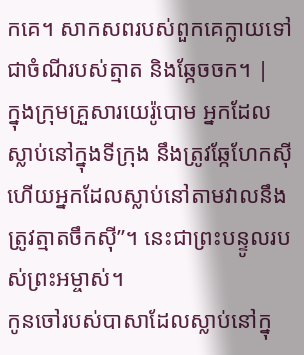កគេ។ សាកសពរបស់ពួកគេក្លាយទៅជាចំណីរបស់ត្មាត និងឆ្កែចចក។ |
ក្នុងក្រុមគ្រួសារយេរ៉ូបោម អ្នកដែលស្លាប់នៅក្នុងទីក្រុង នឹងត្រូវឆ្កែហែកស៊ី ហើយអ្នកដែលស្លាប់នៅតាមវាលនឹងត្រូវត្មាតចឹកស៊ី”។ នេះជាព្រះបន្ទូលរបស់ព្រះអម្ចាស់។
កូនចៅរបស់បាសាដែលស្លាប់នៅក្នុ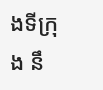ងទីក្រុង នឹ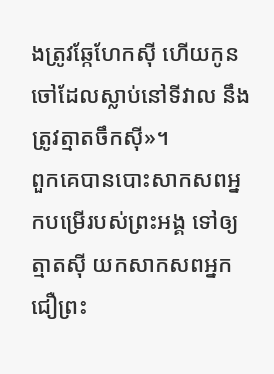ងត្រូវឆ្កែហែកស៊ី ហើយកូនចៅដែលស្លាប់នៅទីវាល នឹងត្រូវត្មាតចឹកស៊ី»។
ពួកគេបានបោះសាកសពអ្នកបម្រើរបស់ព្រះអង្គ ទៅឲ្យត្មាតស៊ី យកសាកសពអ្នកជឿព្រះ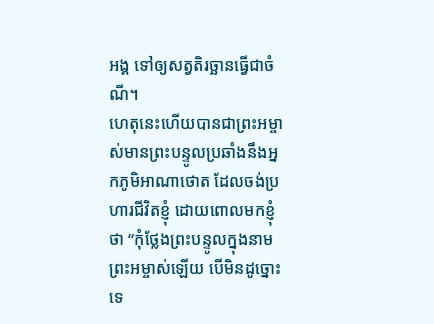អង្គ ទៅឲ្យសត្វតិរច្ឆានធ្វើជាចំណី។
ហេតុនេះហើយបានជាព្រះអម្ចាស់មានព្រះបន្ទូលប្រឆាំងនឹងអ្នកភូមិអាណាថោត ដែលចង់ប្រហារជីវិតខ្ញុំ ដោយពោលមកខ្ញុំថា “កុំថ្លែងព្រះបន្ទូលក្នុងនាមព្រះអម្ចាស់ឡើយ បើមិនដូច្នោះទេ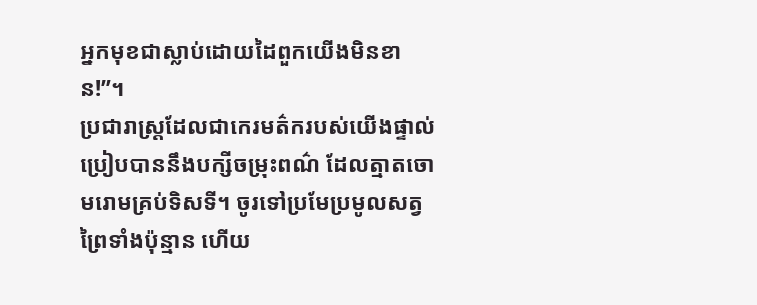អ្នកមុខជាស្លាប់ដោយដៃពួកយើងមិនខាន!”។
ប្រជារាស្ត្រដែលជាកេរមត៌ករបស់យើងផ្ទាល់ ប្រៀបបាននឹងបក្សីចម្រុះពណ៌ ដែលត្មាតចោមរោមគ្រប់ទិសទី។ ចូរទៅប្រមែប្រមូលសត្វព្រៃទាំងប៉ុន្មាន ហើយ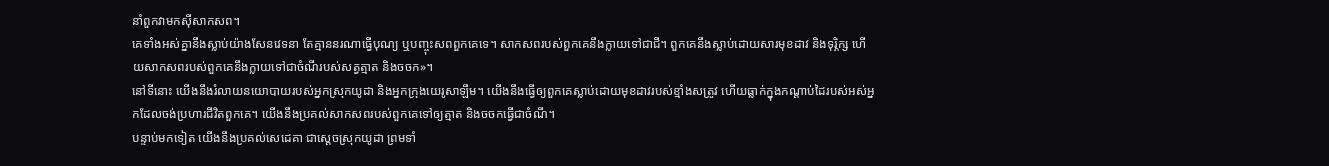នាំពួកវាមកស៊ីសាកសព។
គេទាំងអស់គ្នានឹងស្លាប់យ៉ាងសែនវេទនា តែគ្មាននរណាធ្វើបុណ្យ ឬបញ្ចុះសពពួកគេទេ។ សាកសពរបស់ពួកគេនឹងក្លាយទៅជាជី។ ពួកគេនឹងស្លាប់ដោយសារមុខដាវ និងទុរ្ភិក្ស ហើយសាកសពរបស់ពួកគេនឹងក្លាយទៅជាចំណីរបស់សត្វត្មាត និងចចក»។
នៅទីនោះ យើងនឹងរំលាយនយោបាយរបស់អ្នកស្រុកយូដា និងអ្នកក្រុងយេរូសាឡឹម។ យើងនឹងធ្វើឲ្យពួកគេស្លាប់ដោយមុខដាវរបស់ខ្មាំងសត្រូវ ហើយធ្លាក់ក្នុងកណ្ដាប់ដៃរបស់អស់អ្នកដែលចង់ប្រហារជីវិតពួកគេ។ យើងនឹងប្រគល់សាកសពរបស់ពួកគេទៅឲ្យត្មាត និងចចកធ្វើជាចំណី។
បន្ទាប់មកទៀត យើងនឹងប្រគល់សេដេគា ជាស្ដេចស្រុកយូដា ព្រមទាំ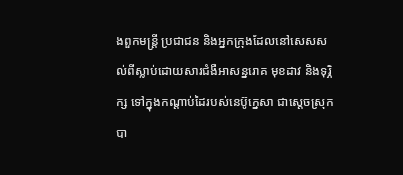ងពួកមន្ត្រី ប្រជាជន និងអ្នកក្រុងដែលនៅសេសសល់ពីស្លាប់ដោយសារជំងឺអាសន្នរោគ មុខដាវ និងទុរ្ភិក្ស ទៅក្នុងកណ្ដាប់ដៃរបស់នេប៊ូក្នេសា ជាស្ដេចស្រុកបា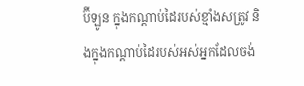ប៊ីឡូន ក្នុងកណ្ដាប់ដៃរបស់ខ្មាំងសត្រូវ និងក្នុងកណ្ដាប់ដៃរបស់អស់អ្នកដែលចង់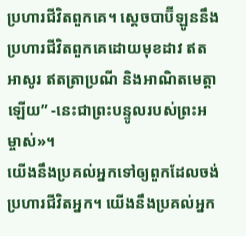ប្រហារជីវិតពួកគេ។ ស្ដេចបាប៊ីឡូននឹងប្រហារជីវិតពួកគេដោយមុខដាវ ឥតអាសូរ ឥតត្រាប្រណី និងអាណិតមេត្តាឡើយ” -នេះជាព្រះបន្ទូលរបស់ព្រះអម្ចាស់»។
យើងនឹងប្រគល់អ្នកទៅឲ្យពួកដែលចង់ប្រហារជីវិតអ្នក។ យើងនឹងប្រគល់អ្នក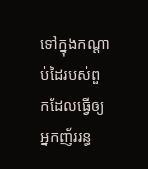ទៅក្នុងកណ្ដាប់ដៃរបស់ពួកដែលធ្វើឲ្យអ្នកញ័ររន្ធ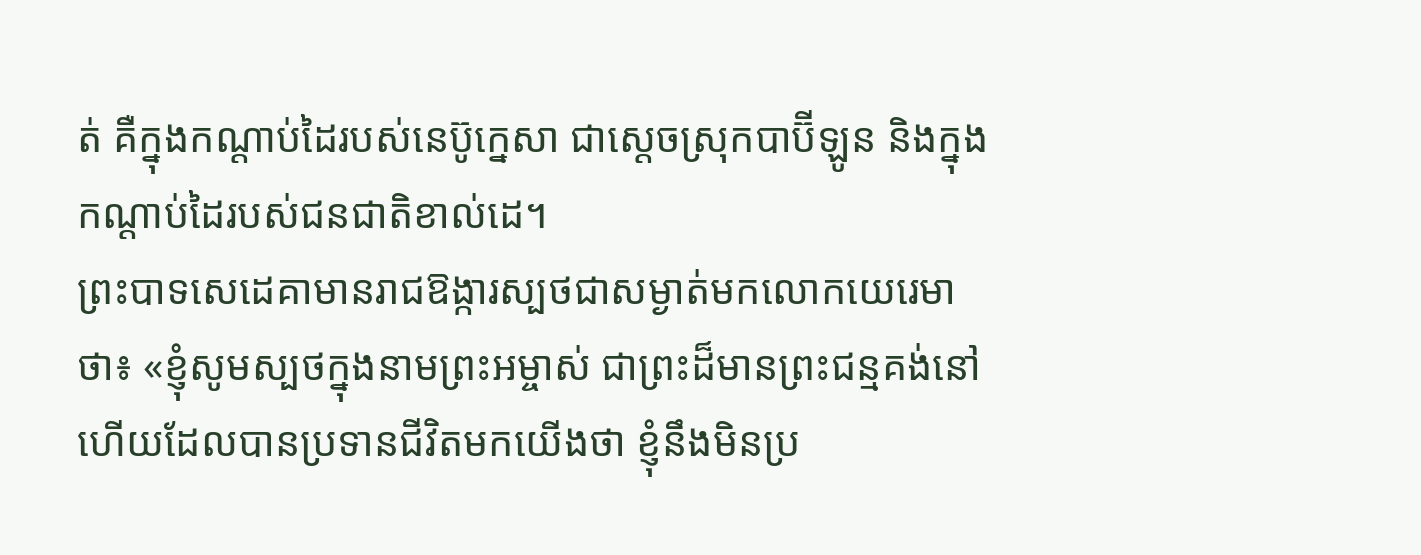ត់ គឺក្នុងកណ្ដាប់ដៃរបស់នេប៊ូក្នេសា ជាស្ដេចស្រុកបាប៊ីឡូន និងក្នុងកណ្ដាប់ដៃរបស់ជនជាតិខាល់ដេ។
ព្រះបាទសេដេគាមានរាជឱង្ការស្បថជាសម្ងាត់មកលោកយេរេមាថា៖ «ខ្ញុំសូមស្បថក្នុងនាមព្រះអម្ចាស់ ជាព្រះដ៏មានព្រះជន្មគង់នៅ ហើយដែលបានប្រទានជីវិតមកយើងថា ខ្ញុំនឹងមិនប្រ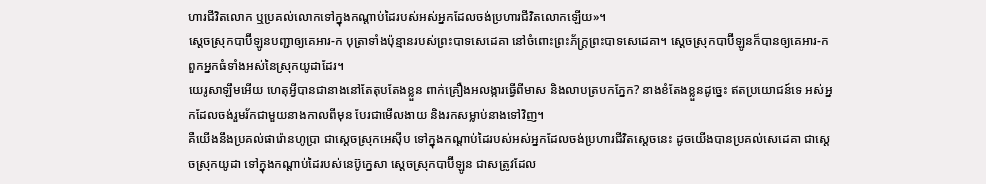ហារជីវិតលោក ឬប្រគល់លោកទៅក្នុងកណ្ដាប់ដៃរបស់អស់អ្នកដែលចង់ប្រហារជីវិតលោកឡើយ»។
ស្ដេចស្រុកបាប៊ីឡូនបញ្ជាឲ្យគេអារ-ក បុត្រាទាំងប៉ុន្មានរបស់ព្រះបាទសេដេគា នៅចំពោះព្រះភ័ក្ត្រព្រះបាទសេដេគា។ ស្ដេចស្រុកបាប៊ីឡូនក៏បានឲ្យគេអារ-ក ពួកអ្នកធំទាំងអស់នៃស្រុកយូដាដែរ។
យេរូសាឡឹមអើយ ហេតុអ្វីបានជានាងនៅតែតុបតែងខ្លួន ពាក់គ្រឿងអលង្ការធ្វើពីមាស និងលាបត្របកភ្នែក? នាងខំតែងខ្លួនដូច្នេះ ឥតប្រយោជន៍ទេ អស់អ្នកដែលចង់រួមរ័កជាមួយនាងកាលពីមុន បែរជាមើលងាយ និងរកសម្លាប់នាងទៅវិញ។
គឺយើងនឹងប្រគល់ផារ៉ោនហូប្រា ជាស្ដេចស្រុកអេស៊ីប ទៅក្នុងកណ្ដាប់ដៃរបស់អស់អ្នកដែលចង់ប្រហារជីវិតស្ដេចនេះ ដូចយើងបានប្រគល់សេដេគា ជាស្ដេចស្រុកយូដា ទៅក្នុងកណ្ដាប់ដៃរបស់នេប៊ូក្នេសា ស្ដេចស្រុកបាប៊ីឡូន ជាសត្រូវដែល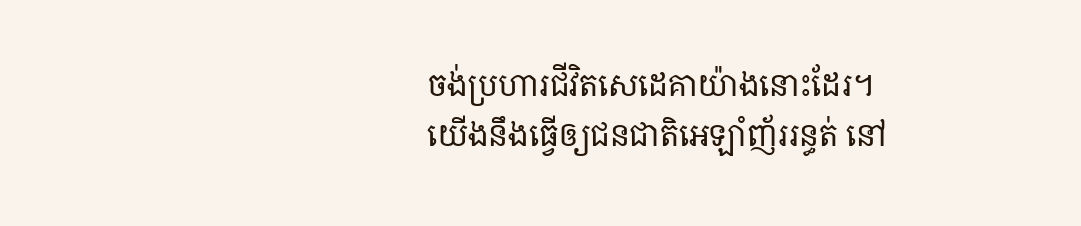ចង់ប្រហារជីវិតសេដេគាយ៉ាងនោះដែរ។
យើងនឹងធ្វើឲ្យជនជាតិអេឡាំញ័ររន្ធត់ នៅ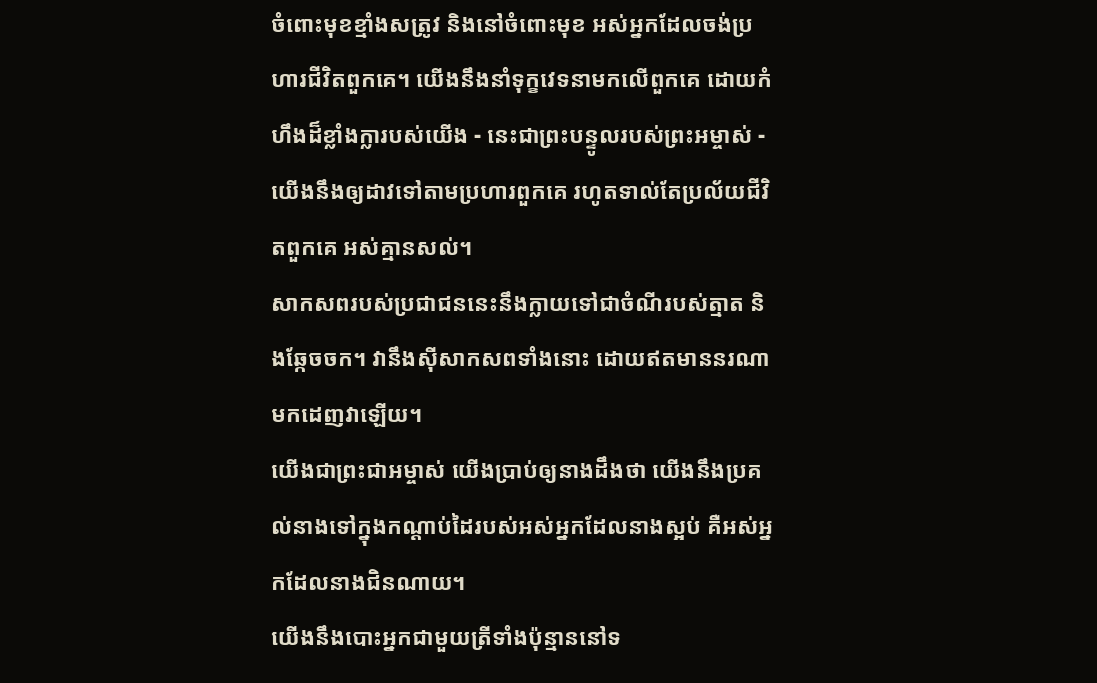ចំពោះមុខខ្មាំងសត្រូវ និងនៅចំពោះមុខ អស់អ្នកដែលចង់ប្រហារជីវិតពួកគេ។ យើងនឹងនាំទុក្ខវេទនាមកលើពួកគេ ដោយកំហឹងដ៏ខ្លាំងក្លារបស់យើង - នេះជាព្រះបន្ទូលរបស់ព្រះអម្ចាស់ - យើងនឹងឲ្យដាវទៅតាមប្រហារពួកគេ រហូតទាល់តែប្រល័យជីវិតពួកគេ អស់គ្មានសល់។
សាកសពរបស់ប្រជាជននេះនឹងក្លាយទៅជាចំណីរបស់ត្មាត និងឆ្កែចចក។ វានឹងស៊ីសាកសពទាំងនោះ ដោយឥតមាននរណាមកដេញវាឡើយ។
យើងជាព្រះជាអម្ចាស់ យើងប្រាប់ឲ្យនាងដឹងថា យើងនឹងប្រគល់នាងទៅក្នុងកណ្ដាប់ដៃរបស់អស់អ្នកដែលនាងស្អប់ គឺអស់អ្នកដែលនាងជិនណាយ។
យើងនឹងបោះអ្នកជាមួយត្រីទាំងប៉ុន្មាននៅទ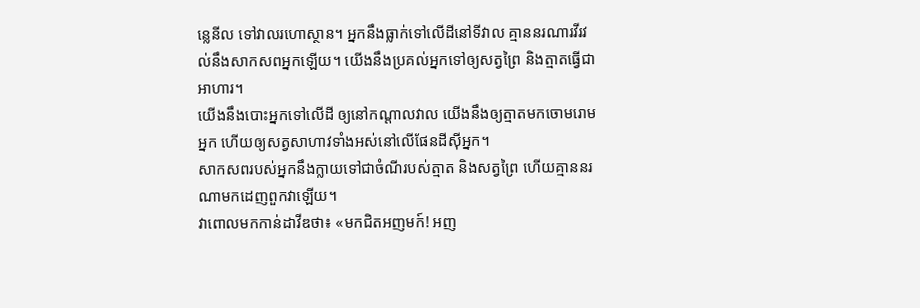ន្លេនីល ទៅវាលរហោស្ថាន។ អ្នកនឹងធ្លាក់ទៅលើដីនៅទីវាល គ្មាននរណារវីរវល់នឹងសាកសពអ្នកឡើយ។ យើងនឹងប្រគល់អ្នកទៅឲ្យសត្វព្រៃ និងត្មាតធ្វើជាអាហារ។
យើងនឹងបោះអ្នកទៅលើដី ឲ្យនៅកណ្ដាលវាល យើងនឹងឲ្យត្មាតមកចោមរោមអ្នក ហើយឲ្យសត្វសាហាវទាំងអស់នៅលើផែនដីស៊ីអ្នក។
សាកសពរបស់អ្នកនឹងក្លាយទៅជាចំណីរបស់ត្មាត និងសត្វព្រៃ ហើយគ្មាននរណាមកដេញពួកវាឡើយ។
វាពោលមកកាន់ដាវីឌថា៖ «មកជិតអញមក៍! អញ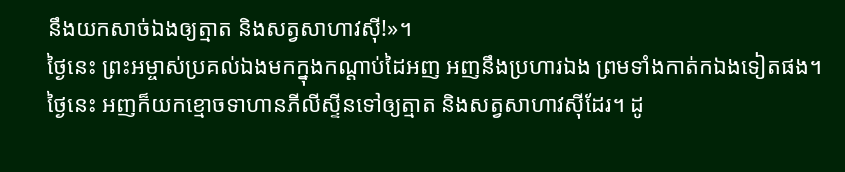នឹងយកសាច់ឯងឲ្យត្មាត និងសត្វសាហាវស៊ី!»។
ថ្ងៃនេះ ព្រះអម្ចាស់ប្រគល់ឯងមកក្នុងកណ្ដាប់ដៃអញ អញនឹងប្រហារឯង ព្រមទាំងកាត់កឯងទៀតផង។ ថ្ងៃនេះ អញក៏យកខ្មោចទាហានភីលីស្ទីនទៅឲ្យត្មាត និងសត្វសាហាវស៊ីដែរ។ ដូ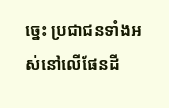ច្នេះ ប្រជាជនទាំងអស់នៅលើផែនដី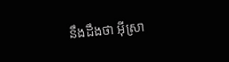នឹងដឹងថា អ៊ីស្រា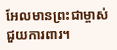អែលមានព្រះជាម្ចាស់ជួយការពារ។